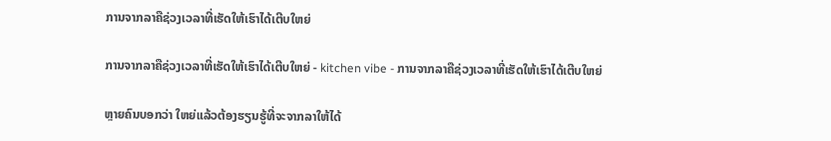ການຈາກລາຄືຊ່ວງເວລາທີ່ເຮັດໃຫ້ເຮົາໄດ້ເຕີບໃຫຍ່

ການຈາກລາຄືຊ່ວງເວລາທີ່ເຮັດໃຫ້ເຮົາໄດ້ເຕີບໃຫຍ່ - kitchen vibe - ການຈາກລາຄືຊ່ວງເວລາທີ່ເຮັດໃຫ້ເຮົາໄດ້ເຕີບໃຫຍ່

ຫຼາຍຄົນບອກວ່າ ໃຫຍ່ແລ້ວຕ້ອງຮຽນຮູ້ທີ່ຈະຈາກລາໃຫ້ໄດ້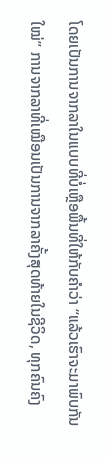ໂດຍເປັນການຈາກລາໃນແບບທີ່ບໍ່ເຫຼືອພື້ນທີ່ໃຫ້ກັບຄໍາວ່າ “ແລ້ວເຮົາຈະມາພົບກັນໃໝ່” ການຈາກລາທີ່ເໝືອນເປັນການຈາກລາຄັ້ງສຸດທ້າຍໃນຊີວິດ, ທຸກຄົນຄົງ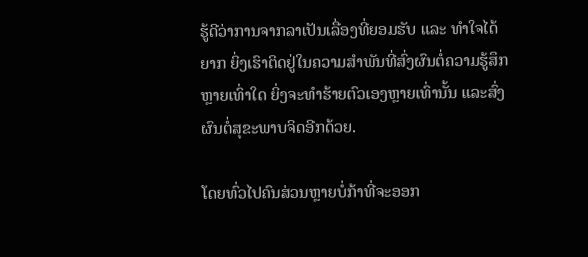ຮູ້ດີວ່າການຈາກລາເປັນເລື່ອງທີ່ຍອມຮັບ ແລະ ທຳໃຈໄດ້ຍາກ ຍິ່ງເຮົາຕິດຢູ່ໃນຄວາມສໍາພັນທີ່ສົ່ງຜົນຕໍ່ຄວາມຮູ້ສຶກຫຼາຍເທົ່າໃດ ຍິ່ງຈະທຳຮ້າຍຕົວເອງຫຼາຍເທົ່ານັ້ນ ແລະສົ່ງຜົນຕໍ່ສຸຂະພາບຈິດອີກດ້ວຍ.

ໂດຍທົ່ວໄປຄົນສ່ວນຫຼາຍບໍ່ກ້າທີ່ຈະອອກ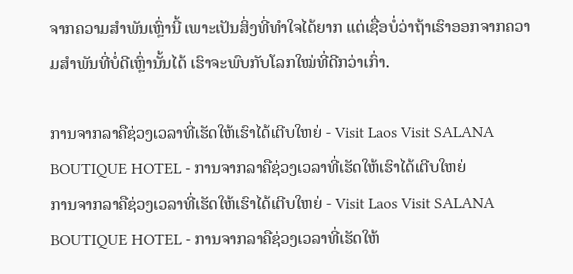ຈາກຄວາມສໍາພັນເຫຼົ່ານີ້ ເພາະເປັນສິ່ງທີ່ທໍາໃຈໄດ້ຍາກ ແຕ່ເຊື່ອບໍ່ວ່າຖ້າເຮົາອອກຈາກຄວາມສໍາພັນທີ່ບໍ່ດີເຫຼົ່ານັ້ນໄດ້ ເຮົາຈະພົບກັບໂລກໃໝ່ທີ່ດີກວ່າເກົ່າ.

ການຈາກລາຄືຊ່ວງເວລາທີ່ເຮັດໃຫ້ເຮົາໄດ້ເຕີບໃຫຍ່ - Visit Laos Visit SALANA BOUTIQUE HOTEL - ການຈາກລາຄືຊ່ວງເວລາທີ່ເຮັດໃຫ້ເຮົາໄດ້ເຕີບໃຫຍ່
ການຈາກລາຄືຊ່ວງເວລາທີ່ເຮັດໃຫ້ເຮົາໄດ້ເຕີບໃຫຍ່ - Visit Laos Visit SALANA BOUTIQUE HOTEL - ການຈາກລາຄືຊ່ວງເວລາທີ່ເຮັດໃຫ້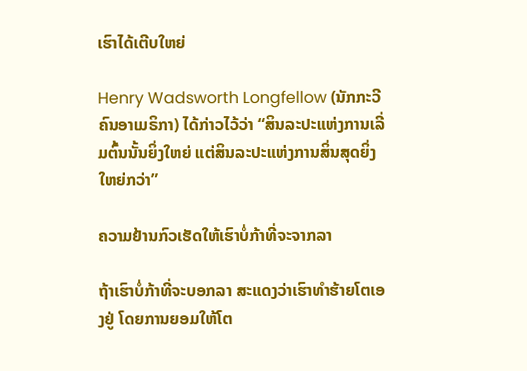ເຮົາໄດ້ເຕີບໃຫຍ່

Henry Wadsworth Longfellow (ນັກກະວີຄົນອາເມຣິກາ) ໄດ້ກ່າວໄວ້ວ່າ “ສິນລະປະແຫ່ງການເລີ່ມຕົ້ນນັ້ນຍິ່ງໃຫຍ່ ແຕ່ສິນລະປະແຫ່ງການສິ່ນສຸດຍິ່ງໃຫຍ່ກວ່າ”

ຄວາມຢ້ານກົວເຮັດໃຫ້ເຮົາບໍ່ກ້າທີ່ຈະຈາກລາ

ຖ້າເຮົາບໍ່ກ້າທີ່ຈະບອກລາ ສະແດງວ່າເຮົາທໍາຮ້າຍໂຕເອງຢູ່ ໂດຍການຍອມໃຫ້ໂຕ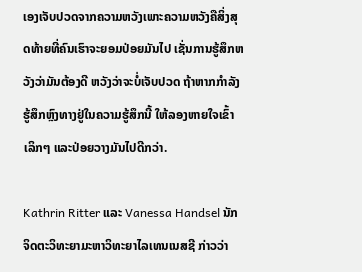ເອງເຈັບປວດຈາກຄວາມຫວັງເພາະຄວາມຫວັງຄືສິ່ງສຸດທ້າຍທີ່ຄົນເຮົາຈະຍອມປ່ອຍມັນໄປ ເຊັ່ນການຮູ້ສຶກຫວັງວ່າມັນຕ້ອງດີ ຫວັງວ່າຈະບໍ່ເຈັບປວດ ຖ້າຫາກກຳລັງຮູ້ສຶກຫຼົງທາງຢູ່ໃນຄວາມຮູ້ສຶກນີ້ ໃຫ້ລອງຫາຍໃຈເຂົ້າເລິກໆ ແລະປ່ອຍວາງມັນໄປດີກວ່າ.

Kathrin Ritter ແລະ Vanessa Handsel ນັກຈິດຕະວິທະຍາມະຫາວິທະຍາໄລເທນເນສຊີ ກ່າວວ່າ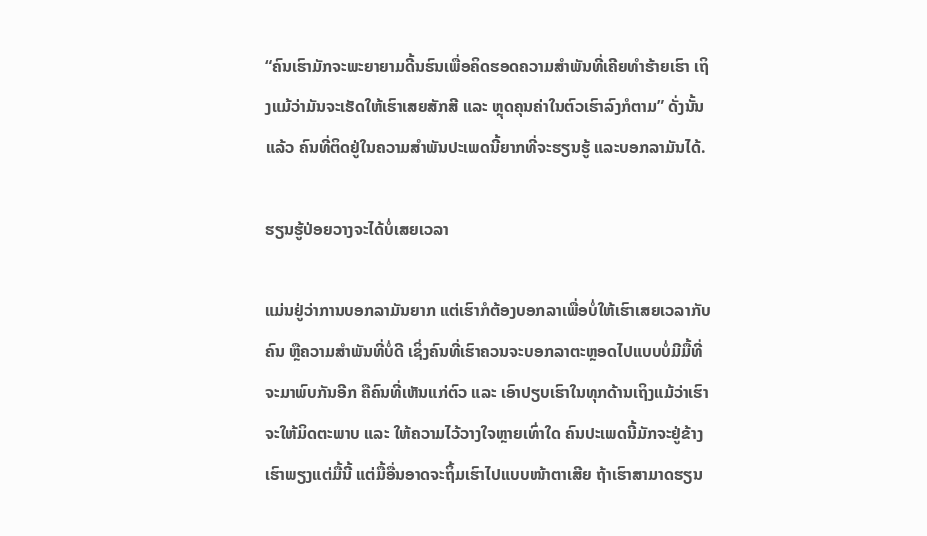“ຄົນເຮົາມັກຈະພະຍາຍາມດີ້ນຮົນເພື່ອຄິດຮອດຄວາມສໍາພັນທີ່ເຄີຍທຳຮ້າຍເຮົາ ເຖິງແມ້ວ່າມັນຈະເຮັດໃຫ້ເຮົາເສຍສັກສີ ແລະ ຫຼຸດຄຸນຄ່າໃນຕົວເຮົາລົງກໍຕາມ” ດັ່ງນັ້ນແລ້ວ ຄົນທີ່ຕິດຢູ່ໃນຄວາມສໍາພັນປະເພດນີ້ຍາກທີ່ຈະຮຽນຮູ້ ແລະບອກລາມັນໄດ້.

ຮຽນຮູ້ປ່ອຍວາງຈະໄດ້ບໍ່ເສຍເວລາ

ແມ່ນຢູ່ວ່າການບອກລາມັນຍາກ ແຕ່ເຮົາກໍຕ້ອງບອກລາເພື່ອບໍ່ໃຫ້ເຮົາເສຍເວລາກັບຄົນ ຫຼືຄວາມສໍາພັນທີ່ບໍ່ດີ ເຊິ່ງຄົນທີ່ເຮົາຄວນຈະບອກລາຕະຫຼອດໄປແບບບໍ່ມີມື້ທີ່ຈະມາພົບກັນອີກ ຄືຄົນທີ່ເຫັນແກ່ຕົວ ແລະ ເອົາປຽບເຮົາໃນທຸກດ້ານເຖິງແມ້ວ່າເຮົາຈະໃຫ້ມິດຕະພາບ ແລະ ໃຫ້ຄວາມໄວ້ວາງໃຈຫຼາຍເທົ່າໃດ ຄົນປະເພດນີ້ມັກຈະຢູ່ຂ້າງເຮົາພຽງແຕ່ມື້ນີ້ ແຕ່ມື້ອື່ນອາດຈະຖິ້ມເຮົາໄປແບບໜ້າຕາເສີຍ ຖ້າເຮົາສາມາດຮຽນ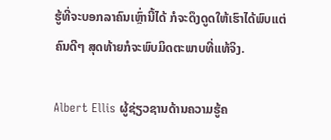ຮູ້ທີ່ຈະບອກລາຄົນເຫຼົ່ານີ້ໄດ້ ກໍຈະດຶງດູດໃຫ້ເຮົາໄດ້ພົບແຕ່ຄົນດີໆ ສຸດທ້າຍກໍຈະພົບມິດຕະພາບທີ່ແທ້ຈິງ.

Albert Ellis ຜູ້ຊ່ຽວຊານດ້ານຄວາມຮູ້ຄ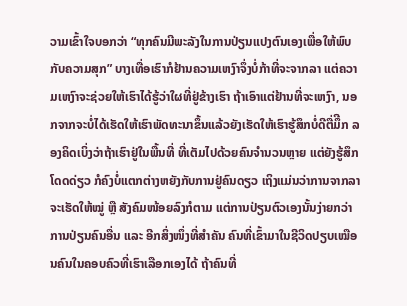ວາມເຂົ້າໃຈບອກວ່າ “ທຸກຄົນມີພະລັງໃນການປ່ຽນແປງຕົນເອງເພື່ອໃຫ້ພົບກັບຄວາມສຸກ” ບາງເທື່ອເຮົາກໍຢ້ານຄວາມເຫງົາຈຶ່ງບໍ່ກ້າທີ່ຈະຈາກລາ ແຕ່ຄວາມເຫງົາຈະຊ່ວຍໃຫ້ເຮົາໄດ້ຮູ້ວ່າໃຜທີ່ຢູ່ຂ້າງເຮົາ ຖ້າເອົາແຕ່ຢ້ານທີ່ຈະເຫງົາ, ນອກຈາກຈະບໍ່ໄດ້ເຮັດໃຫ້ເຮົາພັດທະນາຂຶ້ນແລ້ວຍັງເຮັດໃຫ້ເຮົາຮູ້ສຶກບໍ່ດີຕື່ມຶີກ ລອງຄິດເບິ່ງວ່າຖ້າເຮົາຢູ່ໃນພື້ນທີ່ ທີ່ເຕັມໄປດ້ວຍຄົນຈໍານວນຫຼາຍ ແຕ່ຍັງຮູ້ສຶກໂດດດ່ຽວ ກໍຄົງບໍ່ແຕກຕ່າງຫຍັງກັບການຢູ່ຄົນດຽວ ເຖິງແມ່ນວ່າການຈາກລາຈະເຮັດໃຫ້ໝູ່ ຫຼື ສັງຄົມໜ້ອຍລົງກໍຕາມ ແຕ່ການປ່ຽນຕົວເອງນັ້ນງ່າຍກວ່າການປ່ຽນຄົນອື່ນ ແລະ ອີກສິ່ງໜຶ່ງທີ່ສໍາຄັນ ຄົນທີ່ເຂົ້າມາໃນຊີວິດປຽບເໝືອນຄົນໃນຄອບຄົວທີ່ເຮົາເລືອກເອງໄດ້ ຖ້າຄົນທີ່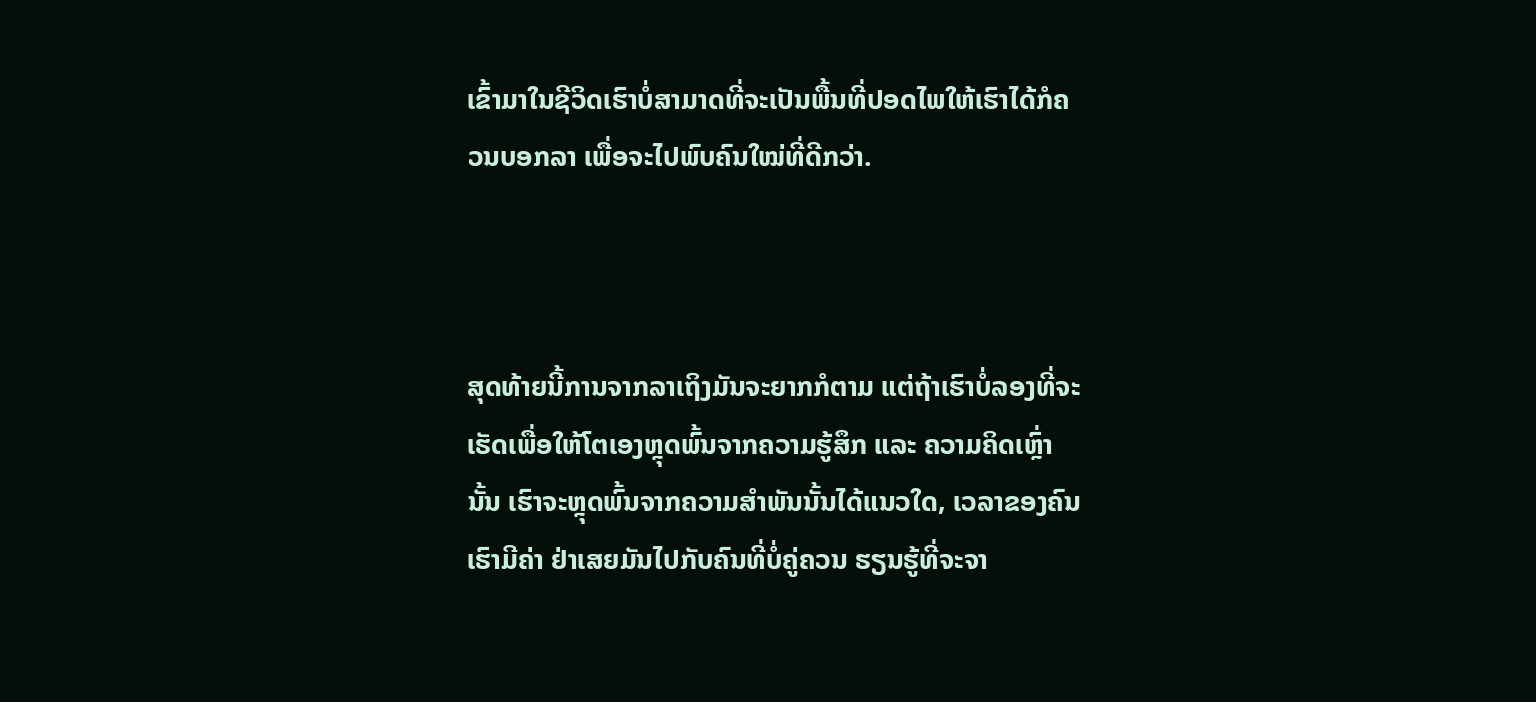ເຂົ້າມາໃນຊີວິດເຮົາບໍ່ສາມາດທີ່ຈະເປັນພື້ນທີ່ປອດໄພໃຫ້ເຮົາໄດ້ກໍຄວນບອກລາ ເພື່ອຈະໄປພົບຄົນໃໝ່ທີ່ດີກວ່າ.



ສຸດທ້າຍນີ້ການຈາກລາເຖິງມັນຈະຍາກກໍຕາມ ແຕ່ຖ້າເຮົາບໍ່ລອງທີ່ຈະເຮັດເພື່ອໃຫ້ໂຕເອງຫຼຸດພົ້ນຈາກຄວາມຮູ້ສຶກ ແລະ ຄວາມຄິດເຫຼົ່ານັ້ນ ເຮົາຈະຫຼຸດພົ້ນຈາກຄວາມສໍາພັນນັ້ນໄດ້ແນວໃດ, ເວລາຂອງຄົນເຮົາມີຄ່າ ຢ່າເສຍມັນໄປກັບຄົນທີ່ບໍ່ຄູ່ຄວນ ຮຽນຮູ້ທີ່ຈະຈາ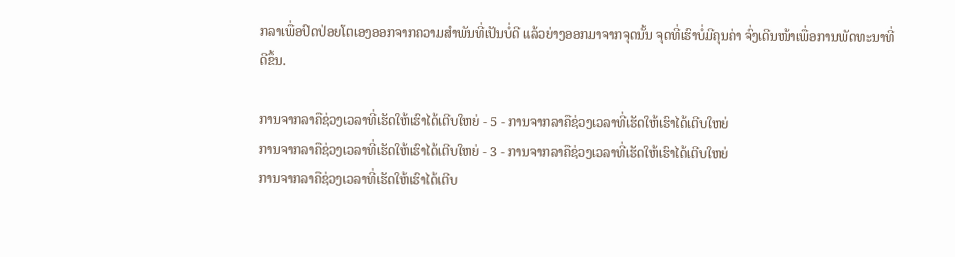ກລາເພື່ອປົດປ່ອຍໂຕເອງອອກຈາກຄວາມສໍາພັນທີ່ເປັນບໍ່ດີ ແລ້ວຍ່າງອອກມາຈາກຈຸດນັ້ນ ຈຸດທີ່ເຮົາບໍ່ມີຄຸນຄ່າ ຈົ່ງເດີນໜ້າເພື່ອການພັດທະນາທີ່ດີຂຶ້ນ.

ການຈາກລາຄືຊ່ວງເວລາທີ່ເຮັດໃຫ້ເຮົາໄດ້ເຕີບໃຫຍ່ - 5 - ການຈາກລາຄືຊ່ວງເວລາທີ່ເຮັດໃຫ້ເຮົາໄດ້ເຕີບໃຫຍ່
ການຈາກລາຄືຊ່ວງເວລາທີ່ເຮັດໃຫ້ເຮົາໄດ້ເຕີບໃຫຍ່ - 3 - ການຈາກລາຄືຊ່ວງເວລາທີ່ເຮັດໃຫ້ເຮົາໄດ້ເຕີບໃຫຍ່
ການຈາກລາຄືຊ່ວງເວລາທີ່ເຮັດໃຫ້ເຮົາໄດ້ເຕີບ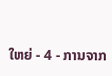ໃຫຍ່ - 4 - ການຈາກ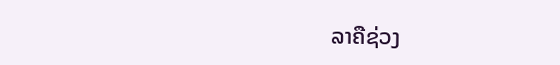ລາຄືຊ່ວງ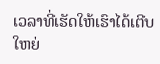ເວລາທີ່ເຮັດໃຫ້ເຮົາໄດ້ເຕີບໃຫຍ່